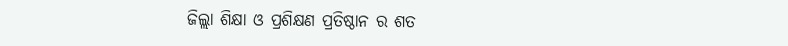ଜିଲ୍ଲା ଶିକ୍ଷା ଓ ପ୍ରଶିକ୍ଷଣ ପ୍ରତିଷ୍ଠାନ ର ଶତ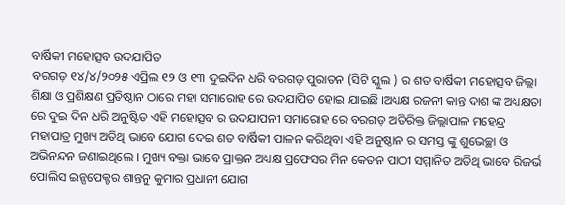ବାର୍ଷିକୀ ମହୋତ୍ସବ ଉଦଯାପିତ
ବରଗଡ଼ ୧୪/୪/୨୦୨୫ ଏପ୍ରିଲ ୧୨ ଓ ୧୩ ଦୁଇଦିନ ଧରି ବରଗଡ଼ ପୁରାତନ (ସିଟି ସ୍କୁଲ ) ର ଶତ ବାର୍ଷିକୀ ମହୋତ୍ସବ ଜିଲ୍ଲା ଶିକ୍ଷା ଓ ପ୍ରଶିକ୍ଷଣ ପ୍ରତିଷ୍ଠାନ ଠାରେ ମହା ସମାରୋହ ରେ ଉଦଯାପିତ ହୋଇ ଯାଇଛି ।ଅଧ୍ୟକ୍ଷ ରଜନୀ କାନ୍ତ ଦାଶ ଙ୍କ ଅଧ୍ୟକ୍ଷତା ରେ ଦୁଇ ଦିନ ଧରି ଅନୁଷ୍ଟିତ ଏହି ମହୋତ୍ସବ ର ଉଦଯାପନୀ ସମାରୋହ ରେ ବରଗଡ଼ ଅତିରିକ୍ତ ଜିଲ୍ଲାପାଳ ମହେନ୍ଦ୍ର ମହାପାତ୍ର ମୁଖ୍ୟ ଅତିଥି ଭାବେ ଯୋଗ ଦେଇ ଶତ ବାର୍ଷିକୀ ପାଳନ କରିଥିବା ଏହି ଅନୁଷ୍ଠାନ ର ସମସ୍ତ ଙ୍କୁ ଶୁଭେଚ୍ଛା ଓ ଅଭିନନ୍ଦନ ଜଣାଇଥିଲେ । ମୁଖ୍ୟ ବକ୍ତା ଭାବେ ପ୍ରାକ୍ତନ ଅଧ୍ୟକ୍ଷ ପ୍ରଫେସର ମିନ କେତନ ପାଠୀ ସମ୍ମାନିତ ଅତିଥି ଭାବେ ରିଜର୍ଭ ପୋଲିସ ଇନ୍ସପେକ୍ଟର ଶାନ୍ତନୁ କୁମାର ପ୍ରଧାନୀ ଯୋଗ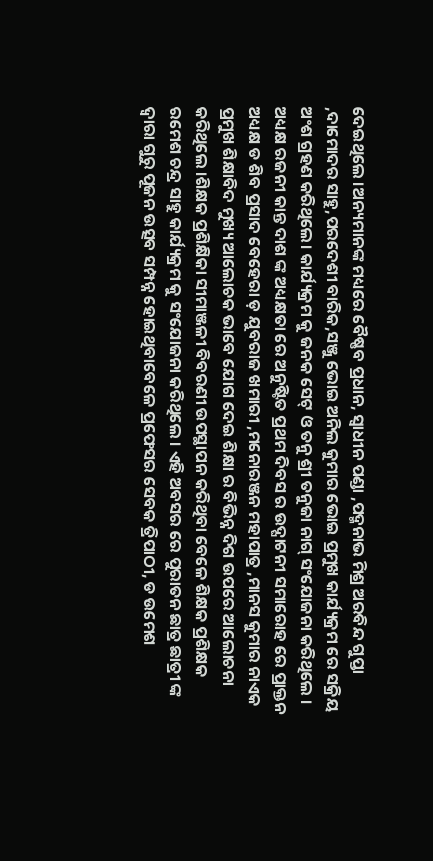ଦେଇଥିଲେ ।ଅନ୍ୟମାନଙ୍କ ମଧ୍ୟରେ ବୈଷ୍ଣବ ପ୍ରଧାନ, ସ୍ଵାଧୀନ ପଣ୍ଡା ,ପଦ୍ମନାଭ ମିଶ୍ର ଅରବିନ୍ଦ ଗୁପ୍ତା ,ଦାମୋଦର ସାହୁ,ପରଦେଶୀ ବାରିକ,ସଞ୍ଜୁ ଭୋଇ ଅନିଲ କୁମାର ଭୋଇ ପ୍ରମୁଖ କାର୍ଯ୍ୟକ୍ରମ ରେ ସକ୍ରିୟ ଅଂଶ ଗ୍ରହଣ କରିଥିଲେ। କାର୍ଯ୍ୟକ୍ରମ କୁ ଜନକ ସେଟ୍ ଓ ତନୁ ଶ୍ରୀ ତନୁଜା ନାଗ୍ ସଂଯୋଜନା କରିଥିଲେ । ଅଧ୍ୟକ୍ଷ ରଜନୀ କାନ୍ତ ଦାଶ ଙ୍କ ଅଧ୍ୟକ୍ଷତା ରେ ଅନୁଷ୍ଟିତ ପ୍ରଥମ ଦିବସ ର ଉଦ୍ଘାଟନୀ ସମାରୋହ ରେ ପ୍ରାକ୍ତନ ଅଧ୍ୟକ୍ଷ ଡ ଶିବ ପ୍ରସାଦ ବେହେରା ଡ଼ ଯୁବରାଜ ଖମାରୀ ,ମନୋରଞ୍ଜନ ମହାପାତ୍ର ,ମାନସ କୁମାର ନାଏକ ପ୍ରମୁଖ ଶିକ୍ଷାବିଦ ମୁଖ୍ୟ ଆଲୋଚକ ଭାବେ ଯୋଗ ଦେଇ ଶିକ୍ଷା ର ବିଭିନ୍ନ ଦିଗ ଉପରେ ଆଲୋଚନା କରିଥିଲେ ।ଶିକ୍ଷକ ପ୍ରଶିକ୍ଷିକା ସୀମାଞ୍ଜଳୀ ବିବରଣୀ ଉପସ୍ଥାପନ କରିଥିବା ବେଳେ ଶିକ୍ଷକ ପ୍ରଶିକ୍ଷକ ରମେଶ ଚନ୍ଦ୍ର ସାହୁ କାର୍ଯ୍ୟକ୍ରମ କୁ ସଂଯୋଜନା କରିଥିଲେ । ଏହି ଅବସର ରେ ପୁରାତନ ଛାତ୍ର ଛାତ୍ରୀ ଙ୍କ ଦ୍ଵାରା ଗୁରୁ ପୂଜନ ଉତ୍ସବ ସମ୍ପନ୍ନ ହୋଇଥିବାବେଳେ ପ୍ରଫେସର ସେବକ ତ୍ରିପାଠୀ, ଡ ଉମେଶ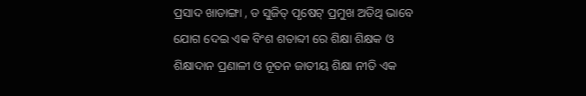ପ୍ରସାଦ ଖାଡାଙ୍ଗା , ଡ ସୁଜିତ୍ ପୃଷେଟ୍ ପ୍ରମୁଖ ଅତିଥି ଭାବେ ଯୋଗ ଦେଇ ଏକ ବିଂଶ ଶତାବ୍ଦୀ ରେ ଶିକ୍ଷା ଶିକ୍ଷକ ଓ ଶିକ୍ଷାଦାନ ପ୍ରଣାଳୀ ଓ ନୂତନ ଜାତୀୟ ଶିକ୍ଷା ନୀତି ଏକ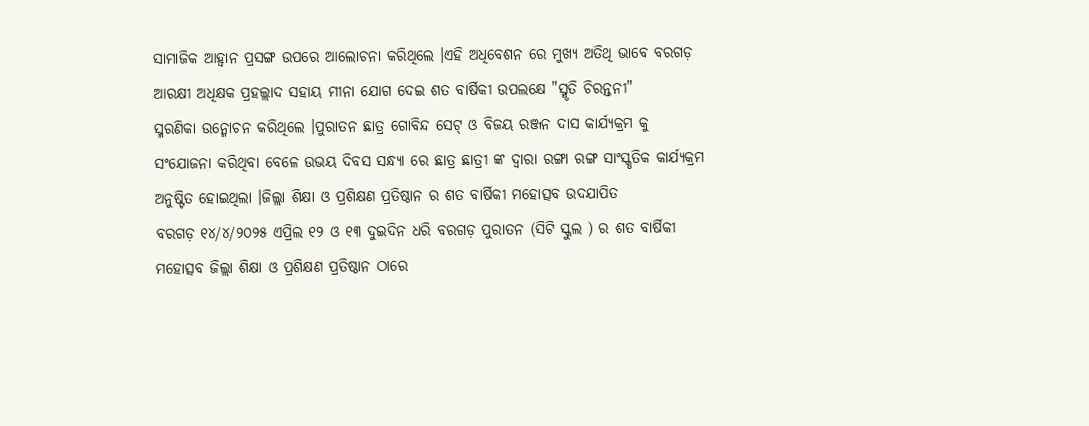ସାମାଜିକ ଆହ୍ବାନ ପ୍ରସଙ୍ଗ ଉପରେ ଆଲୋଚନା କରିଥିଲେ ।ଏହି ଅଧିବେଶନ ରେ ମୁଖ୍ୟ ଅତିଥି ଭାବେ ବରଗଡ଼ ଆରକ୍ଷୀ ଅଧିକ୍ଷକ ପ୍ରହଲ୍ଲାଦ ସହାୟ ମୀନା ଯୋଗ ଦେଇ ଶତ ବାର୍ଷିକୀ ଉପଲକ୍ଷେ "ସ୍ମୃତି ଚିରନ୍ତନୀ"
ସ୍ମରଣିକା ଉନ୍ମୋଚନ କରିଥିଲେ ।ପୁରାତନ ଛାତ୍ର ଗୋବିନ୍ଦ ସେଟ୍ ଓ ବିଜୟ ରଞ୍ଜନ ଦାସ କାର୍ଯ୍ୟକ୍ରମ କୁ ସଂଯୋଜନା କରିଥିବା ବେଳେ ଉଭୟ ଦିବସ ସନ୍ଧ୍ୟା ରେ ଛାତ୍ର ଛାତ୍ରୀ ଙ୍କ ଦ୍ଵାରା ରଙ୍ଗା ରଙ୍ଗ ସାଂସ୍କୃତିକ କାର୍ଯ୍ୟକ୍ରମ ଅନୁଷ୍ଟିତ ହୋଇଥିଲା ।ଜିଲ୍ଲା ଶିକ୍ଷା ଓ ପ୍ରଶିକ୍ଷଣ ପ୍ରତିଷ୍ଠାନ ର ଶତ ବାର୍ଷିକୀ ମହୋତ୍ସବ ଉଦଯାପିତ
ବରଗଡ଼ ୧୪/୪/୨୦୨୫ ଏପ୍ରିଲ ୧୨ ଓ ୧୩ ଦୁଇଦିନ ଧରି ବରଗଡ଼ ପୁରାତନ (ସିଟି ସ୍କୁଲ ) ର ଶତ ବାର୍ଷିକୀ ମହୋତ୍ସବ ଜିଲ୍ଲା ଶିକ୍ଷା ଓ ପ୍ରଶିକ୍ଷଣ ପ୍ରତିଷ୍ଠାନ ଠାରେ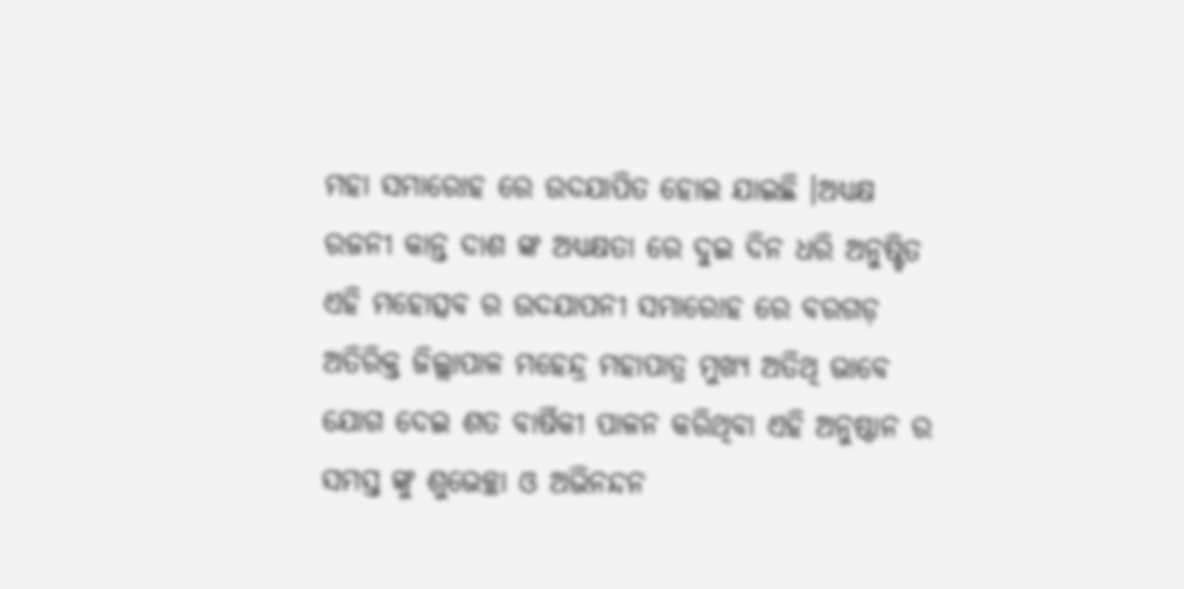ମହା ସମାରୋହ ରେ ଉଦଯାପିତ ହୋଇ ଯାଇଛି ।ଅଧ୍ୟକ୍ଷ ରଜନୀ କାନ୍ତ ଦାଶ ଙ୍କ ଅଧ୍ୟକ୍ଷତା ରେ ଦୁଇ ଦିନ ଧରି ଅନୁଷ୍ଟିତ ଏହି ମହୋତ୍ସବ ର ଉଦଯାପନୀ ସମାରୋହ ରେ ବରଗଡ଼ ଅତିରିକ୍ତ ଜିଲ୍ଲାପାଳ ମହେନ୍ଦ୍ର ମହାପାତ୍ର ମୁଖ୍ୟ ଅତିଥି ଭାବେ ଯୋଗ ଦେଇ ଶତ ବାର୍ଷିକୀ ପାଳନ କରିଥିବା ଏହି ଅନୁଷ୍ଠାନ ର ସମସ୍ତ ଙ୍କୁ ଶୁଭେଚ୍ଛା ଓ ଅଭିନନ୍ଦନ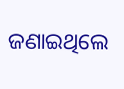ଜଣାଇଥିଲେ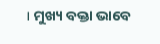। ମୁଖ୍ୟ ବକ୍ତା ଭାବେ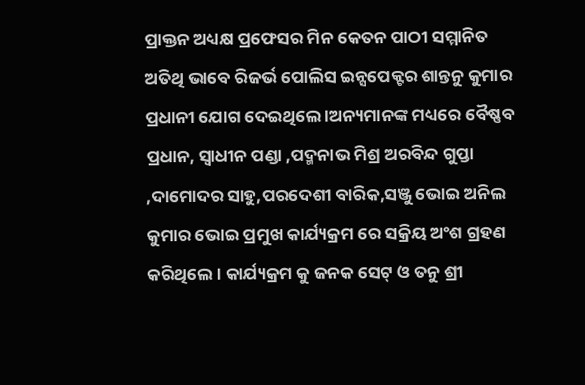ପ୍ରାକ୍ତନ ଅଧ୍ୟକ୍ଷ ପ୍ରଫେସର ମିନ କେତନ ପାଠୀ ସମ୍ମାନିତ ଅତିଥି ଭାବେ ରିଜର୍ଭ ପୋଲିସ ଇନ୍ସପେକ୍ଟର ଶାନ୍ତନୁ କୁମାର ପ୍ରଧାନୀ ଯୋଗ ଦେଇଥିଲେ ।ଅନ୍ୟମାନଙ୍କ ମଧ୍ୟରେ ବୈଷ୍ଣବ ପ୍ରଧାନ, ସ୍ଵାଧୀନ ପଣ୍ଡା ,ପଦ୍ମନାଭ ମିଶ୍ର ଅରବିନ୍ଦ ଗୁପ୍ତା ,ଦାମୋଦର ସାହୁ,ପରଦେଶୀ ବାରିକ,ସଞ୍ଜୁ ଭୋଇ ଅନିଲ କୁମାର ଭୋଇ ପ୍ରମୁଖ କାର୍ଯ୍ୟକ୍ରମ ରେ ସକ୍ରିୟ ଅଂଶ ଗ୍ରହଣ କରିଥିଲେ। କାର୍ଯ୍ୟକ୍ରମ କୁ ଜନକ ସେଟ୍ ଓ ତନୁ ଶ୍ରୀ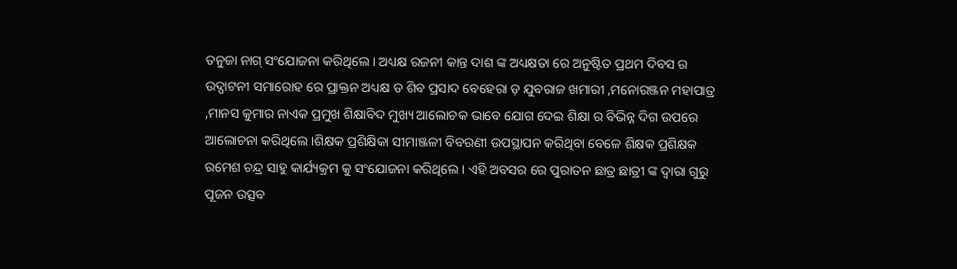ତନୁଜା ନାଗ୍ ସଂଯୋଜନା କରିଥିଲେ । ଅଧ୍ୟକ୍ଷ ରଜନୀ କାନ୍ତ ଦାଶ ଙ୍କ ଅଧ୍ୟକ୍ଷତା ରେ ଅନୁଷ୍ଟିତ ପ୍ରଥମ ଦିବସ ର ଉଦ୍ଘାଟନୀ ସମାରୋହ ରେ ପ୍ରାକ୍ତନ ଅଧ୍ୟକ୍ଷ ଡ ଶିବ ପ୍ରସାଦ ବେହେରା ଡ଼ ଯୁବରାଜ ଖମାରୀ ,ମନୋରଞ୍ଜନ ମହାପାତ୍ର ,ମାନସ କୁମାର ନାଏକ ପ୍ରମୁଖ ଶିକ୍ଷାବିଦ ମୁଖ୍ୟ ଆଲୋଚକ ଭାବେ ଯୋଗ ଦେଇ ଶିକ୍ଷା ର ବିଭିନ୍ନ ଦିଗ ଉପରେ ଆଲୋଚନା କରିଥିଲେ ।ଶିକ୍ଷକ ପ୍ରଶିକ୍ଷିକା ସୀମାଞ୍ଜଳୀ ବିବରଣୀ ଉପସ୍ଥାପନ କରିଥିବା ବେଳେ ଶିକ୍ଷକ ପ୍ରଶିକ୍ଷକ ରମେଶ ଚନ୍ଦ୍ର ସାହୁ କାର୍ଯ୍ୟକ୍ରମ କୁ ସଂଯୋଜନା କରିଥିଲେ । ଏହି ଅବସର ରେ ପୁରାତନ ଛାତ୍ର ଛାତ୍ରୀ ଙ୍କ ଦ୍ଵାରା ଗୁରୁ ପୂଜନ ଉତ୍ସବ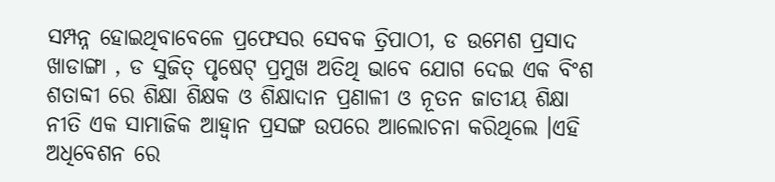ସମ୍ପନ୍ନ ହୋଇଥିବାବେଳେ ପ୍ରଫେସର ସେବକ ତ୍ରିପାଠୀ, ଡ ଉମେଶ ପ୍ରସାଦ ଖାଡାଙ୍ଗା , ଡ ସୁଜିତ୍ ପୃଷେଟ୍ ପ୍ରମୁଖ ଅତିଥି ଭାବେ ଯୋଗ ଦେଇ ଏକ ବିଂଶ ଶତାବ୍ଦୀ ରେ ଶିକ୍ଷା ଶିକ୍ଷକ ଓ ଶିକ୍ଷାଦାନ ପ୍ରଣାଳୀ ଓ ନୂତନ ଜାତୀୟ ଶିକ୍ଷା ନୀତି ଏକ ସାମାଜିକ ଆହ୍ବାନ ପ୍ରସଙ୍ଗ ଉପରେ ଆଲୋଚନା କରିଥିଲେ ।ଏହି ଅଧିବେଶନ ରେ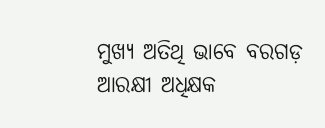ମୁଖ୍ୟ ଅତିଥି ଭାବେ ବରଗଡ଼ ଆରକ୍ଷୀ ଅଧିକ୍ଷକ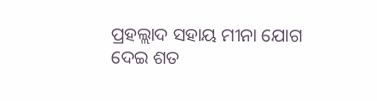ପ୍ରହଲ୍ଲାଦ ସହାୟ ମୀନା ଯୋଗ ଦେଇ ଶତ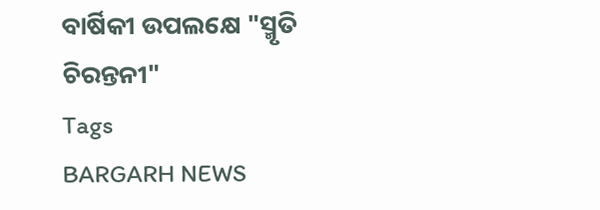ବାର୍ଷିକୀ ଉପଲକ୍ଷେ "ସ୍ମୃତି ଚିରନ୍ତନୀ"
Tags
BARGARH NEWS